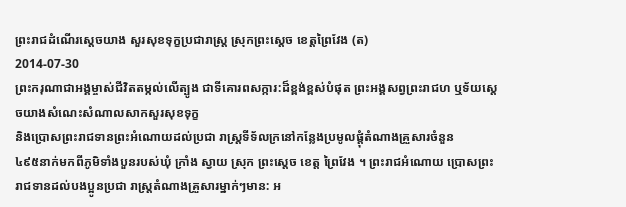ព្រះរាជដំណើរសេ្តចយាង សួរសុខទុក្ខប្រជារាស្រ្ត ស្រុកព្រះស្តេច ខេត្តព្រៃវែង (ត)
2014-07-30
ព្រះករុណាជាអង្គម្ចាស់ជីវិតតម្កល់លើត្បូង ជាទីគោរពសក្ការ:ដ៏ខ្ពង់ខ្ពស់បំផុត ព្រះអង្គសព្វព្រះរាជហ ឬទ័យសេ្តចយាងសំណេះសំណាលសាកសួរសុខទុក្ខ
និងប្រោសព្រះរាជទានព្រះអំណោយដល់ប្រជា រាស្រ្តទីទ័លក្រនៅកន្លែងប្រមូលផ្តុំតំណាងគ្រួសារចំនួន
៤៩៥នាក់មកពីភូមិទាំងបួនរបស់ឃុំ ក្រាំង ស្វាយ ស្រុក ព្រះសេ្តច ខេត្ត ព្រៃវែង ។ ព្រះរាជអំណោយ ប្រោសព្រះរាជទានដល់បងប្អូនប្រជា រាស្រ្តតំណាងគ្រួសារម្នាក់ៗមាន: អ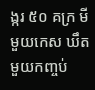ង្ករ ៥០ គក្រ មី មួយកេស ឃឹត មួយកញ្ចប់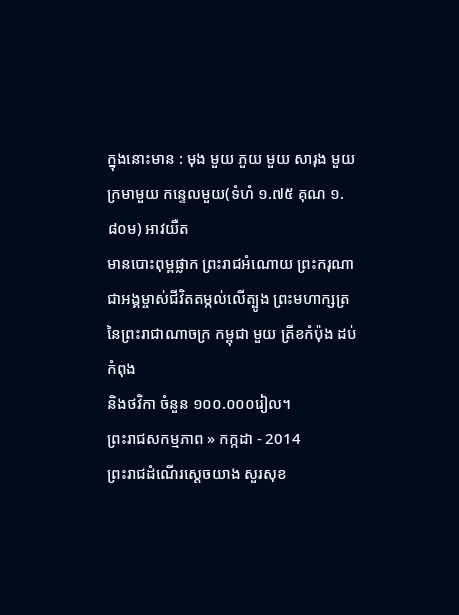ក្នុងនោះមាន : មុង មួយ ភួយ មួយ សារុង មួយ
ក្រមាមួយ កន្ទេលមួយ(ទំហំ ១.៧៥ គុណ ១.៨០ម) អាវយឺត
មានបោះពុម្ពផ្លាក ព្រះរាជអំណោយ ព្រះករុណាជាអង្គម្ចាស់ជីវិតតម្កល់លើត្បូង ព្រះមហាក្សត្រនៃព្រះរាជាណាចក្រ កម្ពុជា មួយ ត្រីខកំប៉ុង ដប់កំពុង
និងថវិកា ចំនួន ១០០.០០០រៀល។
ព្រះរាជសកម្មភាព » កក្កដា - 2014
ព្រះរាជដំណើរសេ្តចយាង សួរសុខ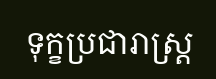ទុក្ខប្រជារាស្រ្ត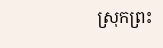ស្រុកព្រះ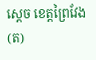ស្តេច ខេត្តព្រៃវែង (ត)